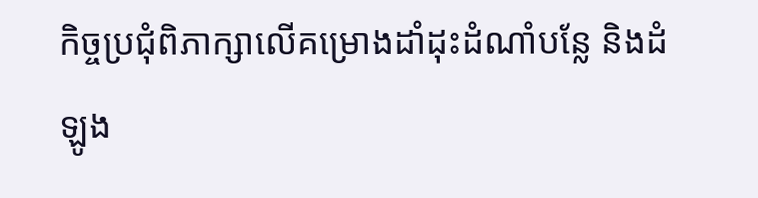កិច្ចប្រជុំពិភាក្សាលើគម្រោងដាំដុះដំណាំបន្លែ និងដំឡូង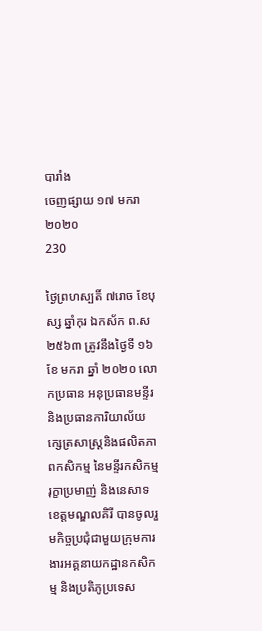បារាំង
ចេញផ្សាយ ១៧ មករា ២០២០
230

ថ្ងៃព្រហស្បតិ៍ ៧រោច ខែបុស្ស ឆ្នាំកុរ ឯកស័ក ព.ស ២៥៦៣ ត្រូវនឹងថ្ងៃទី ១៦ ខែ មករា ឆ្នាំ ២០២០ លោកប្រធាន អនុប្រធានមន្ទីរ និងប្រធានការិយាល័យក្សេត្រសាស្រ្តនិងផលិតភាពកសិកម្ម នៃមន្ទីរកសិកម្ម រុក្ខាប្រមាញ់ និងនេសាទខេត្តមណ្ឌលគិរី បានចូលរួមកិច្ចប្រជុំជាមួយក្រុមការងារអគ្គនាយកដ្ឋានកសិកម្ម និងប្រតិភូប្រទេស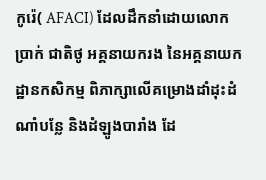កូរ៉េ( AFACI) ដែលដឹកនាំដោយលោក ប្រាក់ ជាតិថូ អគ្គនាយករង នៃអគ្គនាយកដ្ឋានកសិកម្ម ពិភាក្សាលើគម្រោងដាំដុះដំណាំបន្លែ និងដំឡូងបារាំង ដែ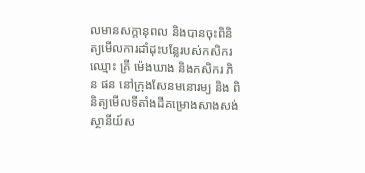លមានសក្តានុពល និងបានចុះពិនិត្យមើលការដាំដុះបន្លែរបស់កសិករឈ្មោះ គ្រី ម៉េងឃាង និងកសិករ ភិន ផន នៅក្រុងសែនមនោរម្យ និង ពិនិត្យមើលទីតាំងដីគម្រោងសាងសង់ស្ថានីយ៍ស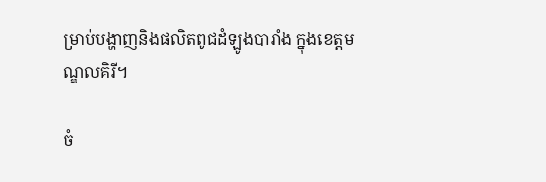ម្រាប់បង្ហាញនិងផលិតពូជដំឡូងបារាំង ក្នុងខេត្តមណ្ឌលគិរី។

ចំ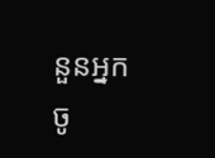នួនអ្នកចូ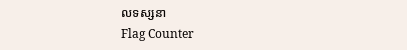លទស្សនា
Flag Counter